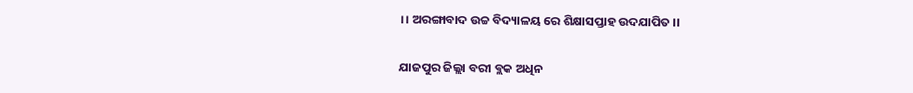।। ଅରଙ୍ଗାବାଦ ଉଚ୍ଚ ବିଦ୍ୟାଳୟ ରେ ଶିକ୍ଷାସପ୍ତାହ ଉଦଯାପିତ ।।

ଯାଜପୁର ଜିଲ୍ଲା ବରୀ ବ୍ଲକ ଅଧିନ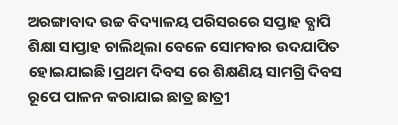ଅରଙ୍ଗାବାଦ ଉଚ୍ଚ ବିଦ୍ୟାଳୟ ପରିସରରେ ସପ୍ତାହ ବ୍ଯାପି ଶିକ୍ଷା ସାପ୍ତାହ ଚାଲିଥିଲା ବେଳେ ସୋମବାର ଉଦଯାପିତ ହୋଇଯାଇଛି।ପ୍ରଥମ ଦିବସ ରେ ଶିକ୍ଷଣିୟ ସାମଗ୍ରି ଦିବସ ରୂପେ ପାଳନ କରାଯାଇ ଛାତ୍ର ଛାତ୍ରୀ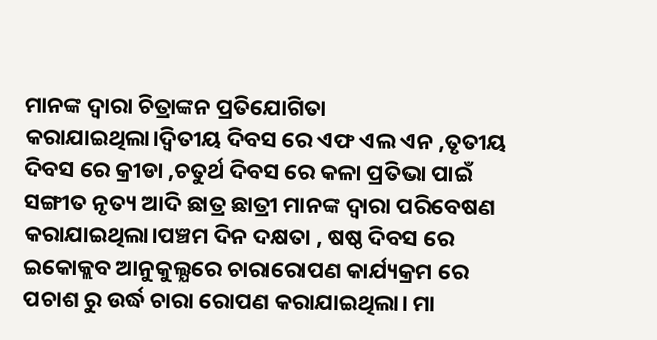ମାନଙ୍କ ଦ୍ଵାରା ଚିତ୍ରାଙ୍କନ ପ୍ରତିଯୋଗିତା କରାଯାଇଥିଲା।ଦ୍ବିତୀୟ ଦିବସ ରେ ଏଫ ଏଲ ଏନ ,ତୃତୀୟ ଦିବସ ରେ କ୍ରୀଡା ,ଚତୁର୍ଥ ଦିବସ ରେ କଳା ପ୍ରତିଭା ପାଇଁ ସଙ୍ଗୀତ ନୃତ୍ୟ ଆଦି ଛାତ୍ର ଛାତ୍ରୀ ମାନଙ୍କ ଦ୍ଵାରା ପରିବେଷଣ କରାଯାଇଥିଲା।ପଞ୍ଚମ ଦିନ ଦକ୍ଷତା , ଷଷ୍ଠ ଦିବସ ରେ ଇକୋକ୍ଲବ ଆନୁକୁଲ୍ଯରେ ଚାରାରୋପଣ କାର୍ଯ୍ୟକ୍ରମ ରେ ପଚାଶ ରୁ ଉର୍ଦ୍ଧ ଚାରା ରୋପଣ କରାଯାଇଥିଲା। ମା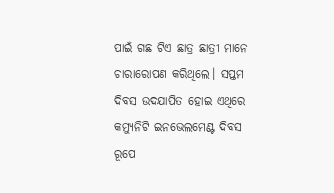ପାଇଁ ଗଛ ଟିଏ ଛାତ୍ର ଛାତ୍ରୀ ମାନେ ଚାରାରୋପଣ କରିଥିଲେ। ସପ୍ତମ ଦିବସ ଉଦଯାପିତ ହୋଇ ଏଥିରେ କମ୍ଯୁନିଟି ଇନଭେଲମେଣ୍ଟ ଦିବସ ରୂପେ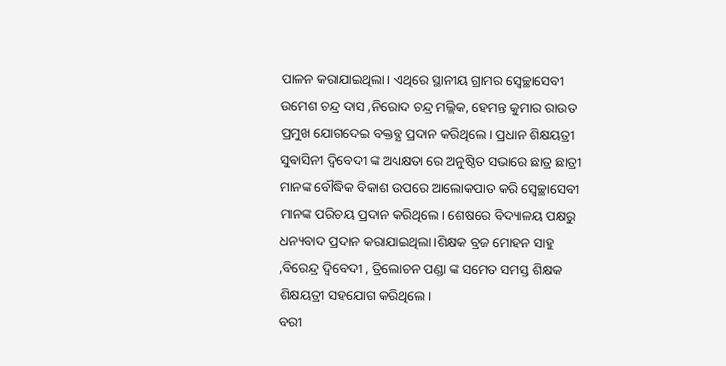ପାଳନ କରାଯାଇଥିଲା। ଏଥିରେ ସ୍ଥାନୀୟ ଗ୍ରାମର ସ୍ଵେଚ୍ଛାସେବୀ ଉମେଶ ଚନ୍ଦ୍ର ଦାସ ,ନିରୋଦ ଚନ୍ଦ୍ର ମଲ୍ଲିକ, ହେମନ୍ତ କୁମାର ରାଉତ ପ୍ରମୁଖ ଯୋଗଦେଇ ବକ୍ତବ୍ଯ ପ୍ରଦାନ କରିଥିଲେ। ପ୍ରଧାନ ଶିକ୍ଷୟତ୍ରୀ ସୁଵାସିନୀ ଦ୍ବିବେଦୀ ଙ୍କ ଅଧ୍ୟକ୍ଷତା ରେ ଅନୁଷ୍ଠିତ ସଭାରେ ଛାତ୍ର ଛାତ୍ରୀ ମାନଙ୍କ ବୌଦ୍ଧିକ ବିକାଶ ଉପରେ ଆଲୋକପାତ କରି ସ୍ଵେଚ୍ଛାସେବୀ ମାନଙ୍କ ପରିଚୟ ପ୍ରଦାନ କରିଥିଲେ। ଶେଷରେ ବିଦ୍ୟାଳୟ ପକ୍ଷରୁ ଧନ୍ୟବାଦ ପ୍ରଦାନ କରାଯାଇଥିଲା।ଶିକ୍ଷକ ବ୍ରଜ ମୋହନ ସାହୁ ,ବିରେନ୍ଦ୍ର ଦ୍ବିବେଦୀ , ତ୍ରିଲୋଚନ ପଣ୍ଡା ଙ୍କ ସମେତ ସମସ୍ତ ଶିକ୍ଷକ ଶିକ୍ଷୟତ୍ରୀ ସହଯୋଗ କରିଥିଲେ।
ବରୀ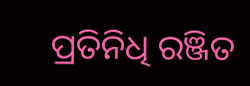ପ୍ରତିନିଧି ରଞ୍ଜିତ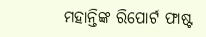ମହାନ୍ତିଙ୍କ ରିପୋର୍ଟ ଫାଷ୍ଟ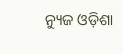ନ୍ୟୁଜ ଓଡ଼ିଶା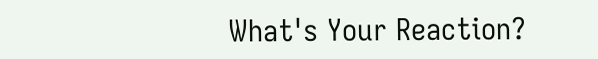What's Your Reaction?